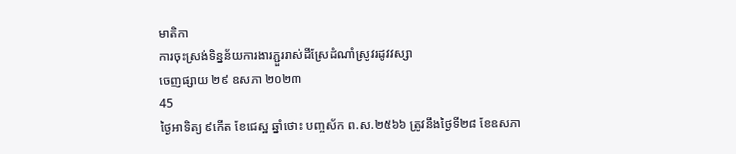មាតិកា
ការចុះស្រង់ទិន្នន័យការងារភ្ជួររាស់ដីស្រែដំណាំស្រូវរដូវវស្សា
ចេញផ្សាយ ២៩ ឧសភា ២០២៣
45
ថ្ងៃអាទិត្យ ៩កើត ខែជេស្ឋ ឆ្នាំថោះ បញ្ចស័ក ព.ស.២៥៦៦ ត្រូវនឹងថ្ងៃទី២៨ ខែឧសភា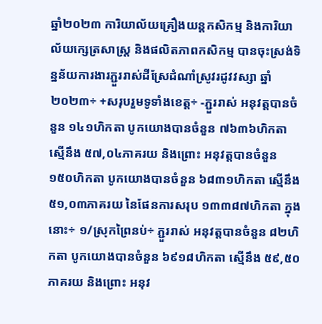ឆ្នាំ២០២៣ ការិយាល័យគ្រឿងយន្តកសិកម្ម និងការិយាល័យក្សេត្រសាស្រ្ត និងផលិតភាពកសិកម្ម បានចុះស្រង់ទិន្នន័យការងារភ្ជួររាស់ដីស្រែដំណាំស្រូវរដូវវស្សា ឆ្នាំ២០២៣÷ +សរុបរួមទូទាំងខេត្ត÷ -ភ្ជួររាស់ អនុវត្តបានចំនួន ១៤១ហិកតា បូកយោងបានចំនួន ៧៦៣៦ហិកតា ស្មើនឹង ៥៧,០៤ភាគរយ និងព្រោះ អនុវត្តបានចំនួន ១៥០ហិកតា បូកយោងបានចំនួន ៦៨៣១ហិកតា ស្មើនឹង ៥១,០៣ភាគរយ នៃផែនការសរុប ១៣៣៨៧ហិកតា ក្នុងនោះ÷ ១/ស្រុកព្រៃនប់÷ ភ្ជួររាស់ អនុវត្តបានចំនួន ៨២ហិកតា បូកយោងបានចំនួន ៦៩១៨ហិកតា ស្មើនឹង ៥៩,៥០ភាគរយ និងព្រោះ អនុវ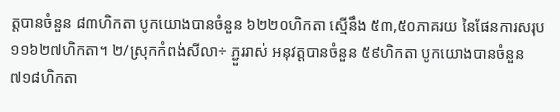ត្តបានចំនួន ៨៣ហិកតា បូកយោងបានចំនួន ៦២២០ហិកតា ស្មើនឹង ៥៣,៥០ភាគរយ នៃផែនការសរុប ១១៦២៧ហិកតា។ ២/ស្រុកកំពង់សីលា÷ ភ្ជួររាស់ អនុវត្តបានចំនួន ៥៩ហិកតា បូកយោងបានចំនួន ៧១៨ហិកតា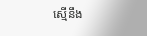ស្មើនឹង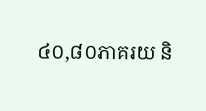៤០,៨០ភាគរយ និ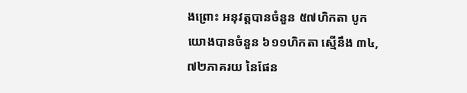ងព្រោះ អនុវត្តបានចំនួន ៥៧ហិកតា បូកយោងបានចំនួន ៦១១ហិកតា ស្មើនឹង ៣៤,៧២ភាគរយ នៃផែន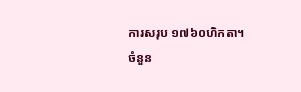ការសរុប ១៧៦០ហិកតា។
ចំនួន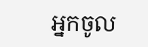អ្នកចូល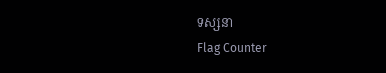ទស្សនា
Flag Counter